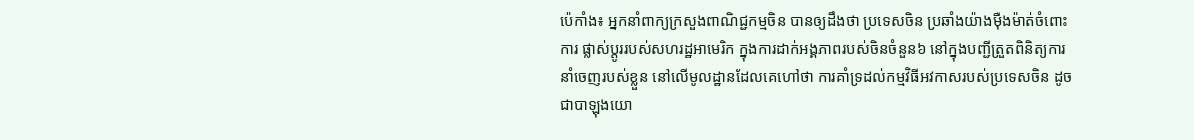ប៉េកាំង៖ អ្នកនាំពាក្យក្រសួងពាណិជ្ជកម្មចិន បានឲ្យដឹងថា ប្រទេសចិន ប្រឆាំងយ៉ាងម៉ឺងម៉ាត់ចំពោះការ ផ្លាស់ប្តូររបស់សហរដ្ឋអាមេរិក ក្នុងការដាក់អង្គភាពរបស់ចិនចំនួន៦ នៅក្នុងបញ្ជីត្រួតពិនិត្យការនាំចេញរបស់ខ្លួន នៅលើមូលដ្ឋានដែលគេហៅថា ការគាំទ្រដល់កម្មវិធីអវកាសរបស់ប្រទេសចិន ដូចជាបាឡុងយោ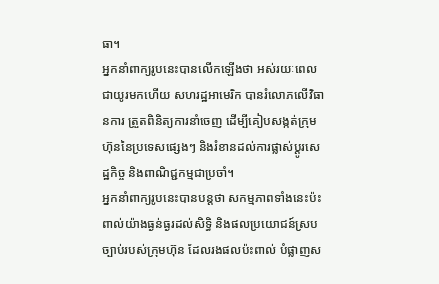ធា។
អ្នកនាំពាក្យរូបនេះបានលើកឡើងថា អស់រយៈពេលជាយូរមកហើយ សហរដ្ឋអាមេរិក បានរំលោភលើវិធានការ ត្រួតពិនិត្យការនាំចេញ ដើម្បីគៀបសង្កត់ក្រុមហ៊ុននៃប្រទេសផ្សេងៗ និងរំខានដល់ការផ្លាស់ប្តូរសេដ្ឋកិច្ច និងពាណិជ្ជកម្មជាប្រចាំ។
អ្នកនាំពាក្យរូបនេះបានបន្ដថា សកម្មភាពទាំងនេះប៉ះពាល់យ៉ាងធ្ងន់ធ្ងរដល់សិទ្ធិ និងផលប្រយោជន៍ស្របច្បាប់របស់ក្រុមហ៊ុន ដែលរងផលប៉ះពាល់ បំផ្លាញស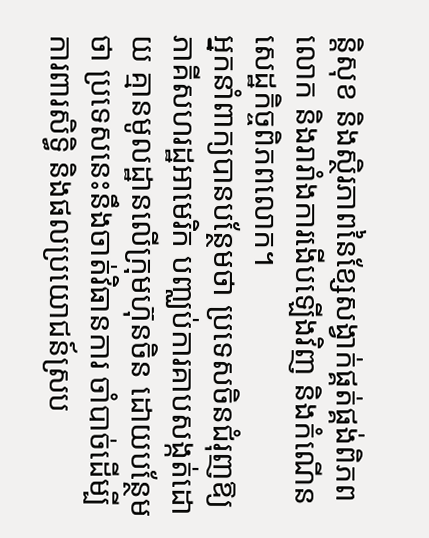ន្តិសុខ និងស្ថិរភាពនៃខ្សែសង្វាក់ផ្គត់ផ្គង់ពិភពលោក និងរារាំងការងើបឡើងវិញ និងកំណើនសេដ្ឋកិច្ចពិភពលោក។
អ្នកនាំពាក្យបានបន្ថែមថា ប្រទេសចិនជំរុញឱ្យភាគីសហរដ្ឋអាមេរិក បញ្ឈប់ការគាបសង្កត់ដោយ គ្មានមូលដ្ឋានលើក្រុមហ៊ុនចិន ដោយបន្ថែមថា ប្រទេសនេះនឹងចាត់វិធានការ ចាំបាច់ដើម្បីការពារសិទ្ធិ និងផលប្រយោជន៍ស្រប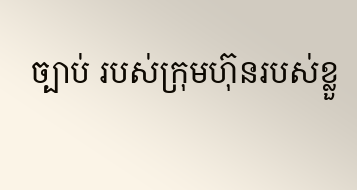ច្បាប់ របស់ក្រុមហ៊ុនរបស់ខ្លួ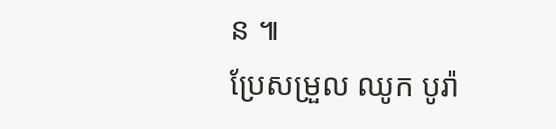ន ៕
ប្រែសម្រួល ឈូក បូរ៉ា